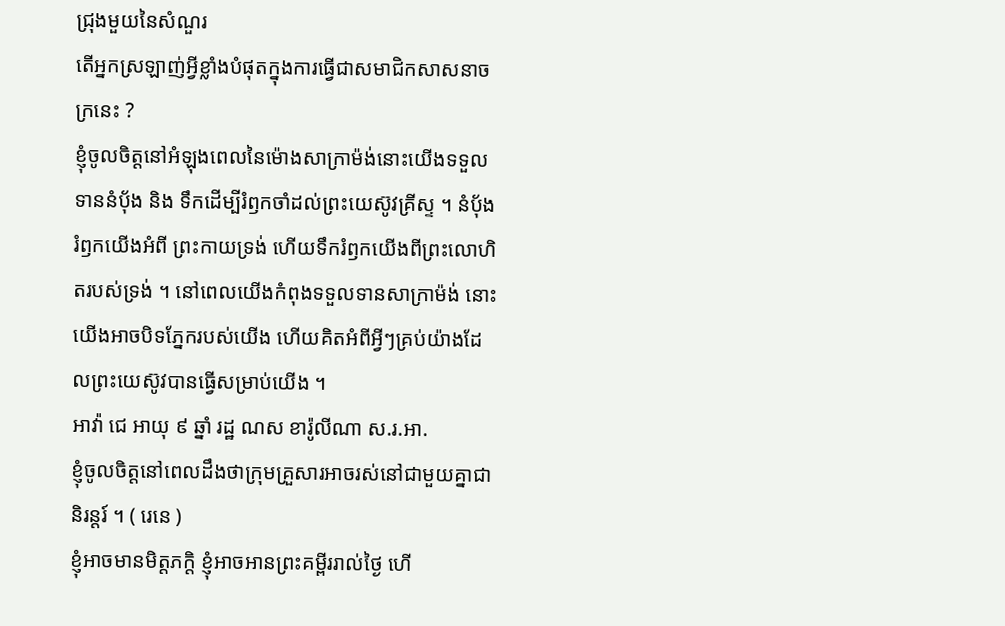ជ្រុងមួយនៃសំណួរ
តើអ្នកស្រឡាញ់អ្វីខ្លាំងបំផុតក្នុងការធ្វើជាសមាជិកសាសនាចក្រនេះ ?
ខ្ញុំចូលចិត្តនៅអំឡុងពេលនៃម៉ោងសាក្រាម៉ង់នោះយើងទទួលទាននំបុ័ង និង ទឹកដើម្បីរំឭកចាំដល់ព្រះយេស៊ូវគ្រីស្ទ ។ នំបុ័ងរំឭកយើងអំពី ព្រះកាយទ្រង់ ហើយទឹករំឭកយើងពីព្រះលោហិតរបស់ទ្រង់ ។ នៅពេលយើងកំពុងទទួលទានសាក្រាម៉ង់ នោះយើងអាចបិទភ្នែករបស់យើង ហើយគិតអំពីអ្វីៗគ្រប់យ៉ាងដែលព្រះយេស៊ូវបានធ្វើសម្រាប់យើង ។
អាវ៉ា ជេ អាយុ ៩ ឆ្នាំ រដ្ឋ ណស ខារ៉ូលីណា ស.រ.អា.
ខ្ញុំចូលចិត្តនៅពេលដឹងថាក្រុមគ្រួសារអាចរស់នៅជាមួយគ្នាជានិរន្ដរ៍ ។ ( រេនេ )
ខ្ញុំអាចមានមិត្តភក្តិ ខ្ញុំអាចអានព្រះគម្ពីររាល់ថ្ងៃ ហើ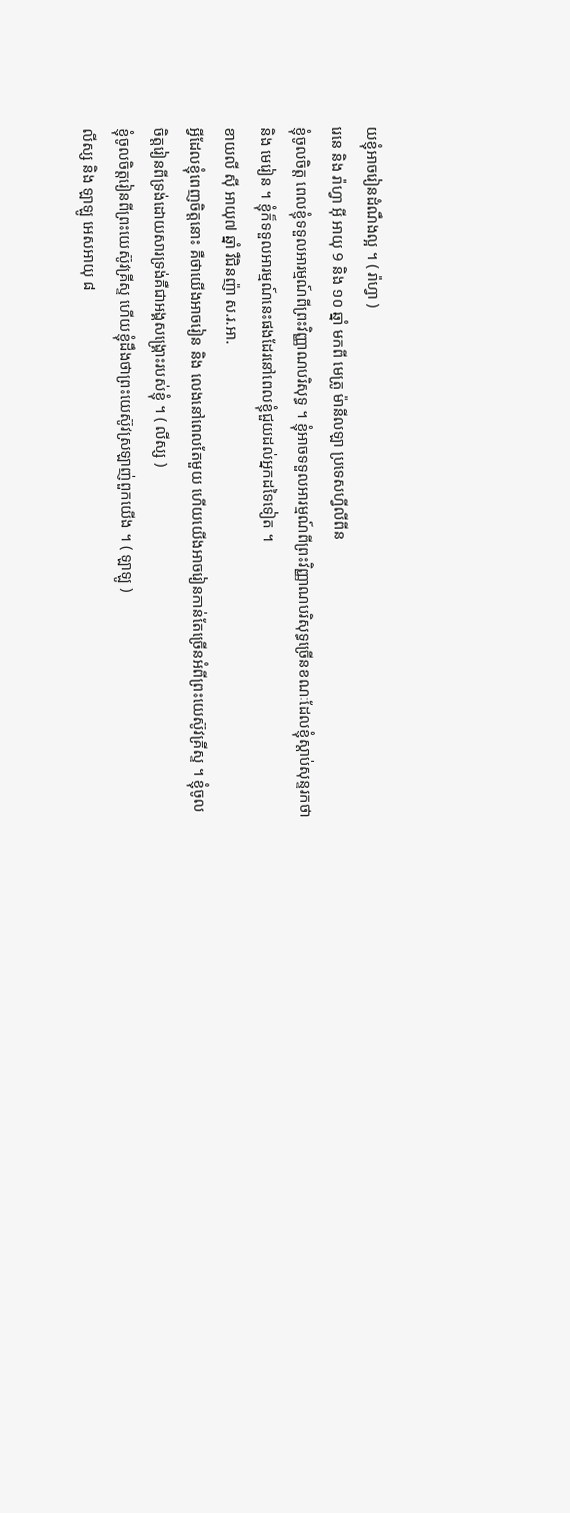យខ្ញុំអាចរៀនដំណឹងល្អ ។ ( រ៉ាហ្វា )
រេនេ និង រ៉ាហ្វា អ៊ី អាយុ 9 និង ១០ ឆ្នាំ មកពី មេត្រូ ម៉ានីលឡា ប្រទេសហ្វីលីពីន
ខ្ញុំចូលចិត្ត ពេលខ្ញុំទទួលអារម្មណ៍ពីព្រះវិញ្ញាណបរិសុទ្ធ ។ ខ្ញុំអាចទទួលអារម្មណ៍ពីព្រះវិញ្ញាណបរិសុទ្ធច្រើនខណៈដែលខ្ញុំស្តាប់សុន្ទរកថា និង មេរៀន ។ ខ្ញុំក៏ទទួលអារម្មណ៍នេះផងដែរនៅពេលខ្ញុំជួយដល់អ្នកដទៃទៀត ។
ខាយលី ស៊ី អាយុ៧ ឆ្នាំ វឺជិនញ៉ា ស.រ.អា.
អ្វីដែលខ្ញុំពេញចិត្តនោះ គឺថាយើងអាចរៀន និង លេងនៅពេលតែមួយ ហើយយើងអាចរៀនកាន់តែច្រើនអំពីព្រះយេស៊ូវគ្រីស្ទ ។ ខ្ញុំចូលចិត្តរៀនពីទ្រង់ដោយសារទ្រង់គឺជាអង្គសង្គ្រោះរបស់ខ្ញុំ ។ ( លីស្ស )
ខ្ញុំចូលចិត្តរៀនពីព្រះយេស៊ូវគ្រីស្ទ ហើយខ្ញុំដឹងថាព្រះយេស៊ូវស្រឡាញ់ពួកយើង ។ ( ឡាឡូ )
លីស្ស និង ឡាឡូ អេសអាយុ ៨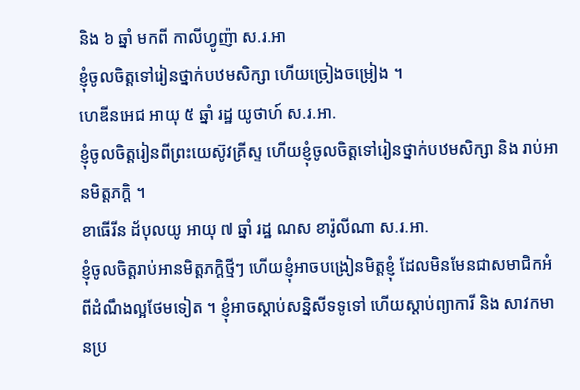និង ៦ ឆ្នាំ មកពី កាលីហ្វូញ៉ា ស.រ.អា
ខ្ញុំចូលចិត្តទៅរៀនថ្នាក់បឋមសិក្សា ហើយច្រៀងចម្រៀង ។
ហេឌីនអេជ អាយុ ៥ ឆ្នាំ រដ្ឋ យូថាហ៍ ស.រ.អា.
ខ្ញុំចូលចិត្តរៀនពីព្រះយេស៊ូវគ្រីស្ទ ហើយខ្ញុំចូលចិត្តទៅរៀនថ្នាក់បឋមសិក្សា និង រាប់អានមិត្តភក្តិ ។
ខាធើរីន ដ័បុលយូ អាយុ ៧ ឆ្នាំ រដ្ឋ ណស ខារ៉ូលីណា ស.រ.អា.
ខ្ញុំចូលចិត្តរាប់អានមិត្តភក្តិថ្មីៗ ហើយខ្ញុំអាចបង្រៀនមិត្តខ្ញុំ ដែលមិនមែនជាសមាជិកអំពីដំណឹងល្អថែមទៀត ។ ខ្ញុំអាចស្តាប់សន្និសីទទូទៅ ហើយស្តាប់ព្យាការី និង សាវកមានប្រ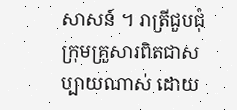សាសន៍ ។ រាត្រីជួបជុំក្រុមគ្រួសារពិតជាសប្បាយណាស់ ដោយ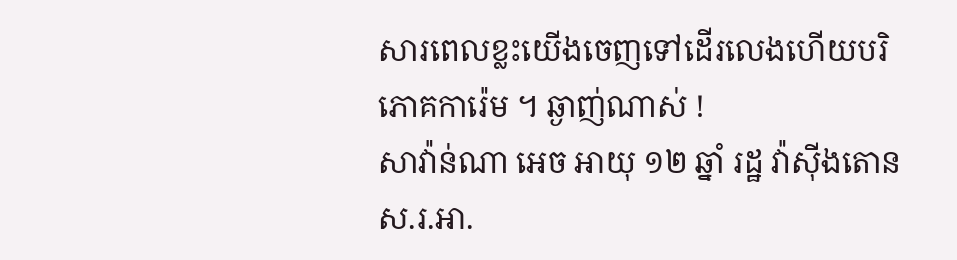សារពេលខ្លះយើងចេញទៅដើរលេងហើយបរិភោគការ៉េម ។ ឆ្ងាញ់ណាស់ !
សាវ៉ាន់ណា អេច អាយុ ១២ ឆ្នាំ រដ្ឋ វ៉ាស៊ីងតោន ស.រ.អា.